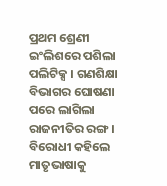ପ୍ରଥମ ଶ୍ରେଣୀ ଇଂଲିଶରେ ପଶିଲା ପଲିଟିକ୍ସ । ଗଣଶିକ୍ଷା ବିଭାଗର ଘୋଷଣା ପରେ ଲାଗିଲା ରାଜନୀତିର ରଙ୍ଗ । ବିରୋଧୀ କହିଲେ ମାତୃଭାଷାକୁ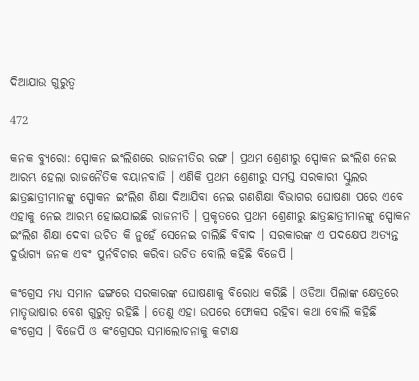ଦିଆଯାଉ ଗୁରୁତ୍ୱ

472

କନକ ବ୍ୟୁରୋ: ସ୍ପୋକନ ଇଂଲିଶରେ ରାଜନୀତିର ରଙ୍ଗ । ପ୍ରଥମ ଶ୍ରେଣୀରୁ ସ୍ପୋକନ ଇଂଲିଶ ନେଇ ଆରମ୍ଭ ହେଲା ରାଜନୈତିକ ବୟାନବାଜି । ଏଣିକି ପ୍ରଥମ ଶ୍ରେଣୀରୁ ସମସ୍ତ ସରକାରୀ ସ୍କୁଲର ଛାତ୍ରଛାତ୍ରୀମାନଙ୍କୁ ସ୍ପୋକନ ଇଂଲିଶ ଶିକ୍ଷା ଦିଆଯିବା ନେଇ ଗଣଶିକ୍ଷା ବିଭାଗର ଘୋଷଣା ପରେ ଏବେ ଏହାକୁ ନେଇ ଆରମ୍ଭ ହୋଇଯାଇଛି ରାଜନୀତି । ପ୍ରକୃତରେ ପ୍ରଥମ ଶ୍ରେଣୀରୁ ଛାତ୍ରଛାତ୍ରୀମାନଙ୍କୁ ସ୍ପୋକନ ଇଂଲିଶ ଶିକ୍ଷା ଦେବା ଉଚିତ କି ନୁହେଁ ସେନେଇ ଚାଲିଛି ବିବାଦ । ସରକାରଙ୍କ ଏ ପଦକ୍ଷେପ ଅତ୍ୟନ୍ତ ଦୁର୍ଭାଗ୍ୟ ଜନକ ଏବଂ ପୁର୍ନବିଚାର କରିବା ଉଚିତ ବୋଲି କହିଛି ବିଜେପି ।

କଂଗ୍ରେସ ମଧ୍ୟ ସମାନ ଢଙ୍ଗରେ ସରକାରଙ୍କ ଘୋଷଣାକୁ ବିରୋଧ କରିଛି । ଓଡିଆ ପିଲାଙ୍କ କ୍ଷେତ୍ରରେ ମାତୃଭାଷାର ବେଶ ଗୁରୁତ୍ୱ ରହିଛି । ତେଣୁ ଏହା ଉପରେ ଫୋକସ ରହିବା କଥା ବୋଲି କହିଛି କଂଗ୍ରେସ । ବିଜେପି ଓ କଂଗ୍ରେସର ସମାଲୋଚନାକୁ କଟାକ୍ଷ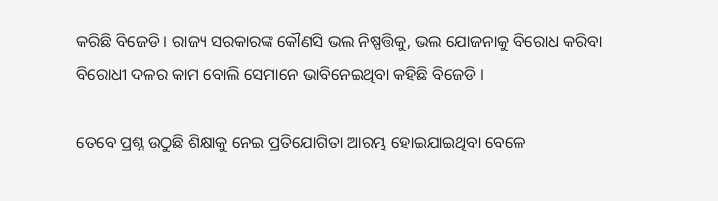କରିଛି ବିଜେଡି । ରାଜ୍ୟ ସରକାରଙ୍କ କୌଣସି ଭଲ ନିଷ୍ପତ୍ତିକୁ, ଭଲ ଯୋଜନାକୁ ବିରୋଧ କରିବା ବିରୋଧୀ ଦଳର କାମ ବୋଲି ସେମାନେ ଭାବିନେଇଥିବା କହିଛି ବିଜେଡି ।

ତେବେ ପ୍ରଶ୍ନ ଉଠୁଛି ଶିକ୍ଷାକୁ ନେଇ ପ୍ରତିଯୋଗିତା ଆରମ୍ଭ ହୋଇଯାଇଥିବା ବେଳେ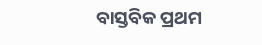ବାସ୍ତବିକ ପ୍ରଥମ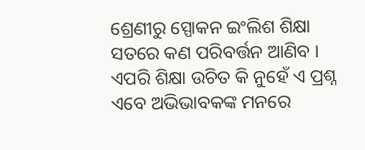ଶ୍ରେଣୀରୁ ସ୍ପୋକନ ଇଂଲିଶ ଶିକ୍ଷା ସତରେ କଣ ପରିବର୍ତ୍ତନ ଆଣିବ । ଏପରି ଶିକ୍ଷା ଉଚିତ କି ନୁହେଁ ଏ ପ୍ରଶ୍ନ ଏବେ ଅଭିଭାବକଙ୍କ ମନରେ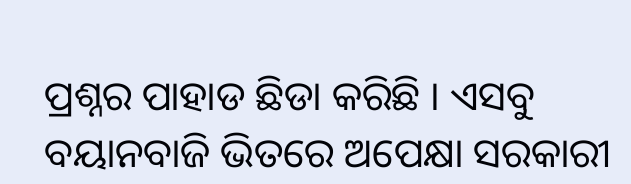ପ୍ରଶ୍ନର ପାହାଡ ଛିଡା କରିଛି । ଏସବୁ ବୟାନବାଜି ଭିତରେ ଅପେକ୍ଷା ସରକାରୀ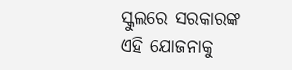ସ୍କୁଲରେ ସରକାରଙ୍କ ଏହି ଯୋଜନାକୁ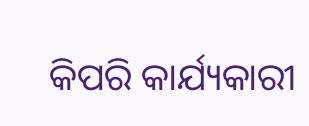କିପରି କାର୍ଯ୍ୟକାରୀ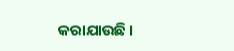କରାଯାଉଛି ।